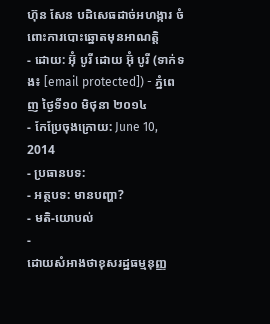ហ៊ុន សែន បដិសេធដាច់អហង្ការ ចំពោះការបោះឆ្នោតមុនអាណត្តិ
- ដោយ: អ៊ុំ បូរី ដោយ អ៊ុំ បូរី (ទាក់ទង៖ [email protected]) - ភ្នំពេញ ថ្ងៃទី១០ មិថុនា ២០១៤
- កែប្រែចុងក្រោយ: June 10, 2014
- ប្រធានបទ:
- អត្ថបទ: មានបញ្ហា?
- មតិ-យោបល់
-
ដោយសំអាងថាខុសរដ្ឋធម្មនុញ្ញ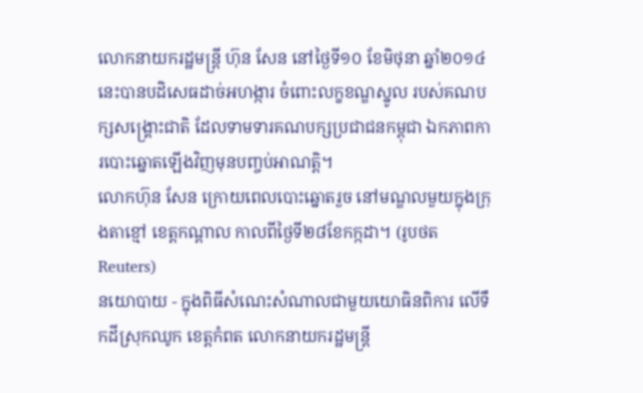លោកនាយករដ្ឋមន្រ្តី ហ៊ុន សែន នៅថ្ងៃទី១០ ខែមិថុនា ឆ្នាំ២០១៤ នេះបានបដិសេធដាច់អហង្ការ ចំពោះលក្ខខណ្ឌស្នូល របស់គណបក្សសង្រ្គោះជាតិ ដែលទាមទារគណបក្សប្រជាជនកម្ពុជា ឯកភាពការបោះឆ្នោតឡើងវិញមុនបញ្ចប់អាណត្តិ។
លោកហ៊ុន សែន ក្រោយពេលបោះឆ្នោតរួច នៅមណ្ឌលមួយក្នុងក្រុងតាខ្មៅ ខេត្តកណ្ដាល កាលពីថ្ងៃទី២៨ខែកក្កដា។ (រូបថត Reuters)
នយោបាយ - ក្នុងពិធីសំណេះសំណាលជាមួយយោធិនពិការ លើទឹកដីស្រុកឈូក ខេត្ដកំពត លោកនាយករដ្ឋមន្រ្តី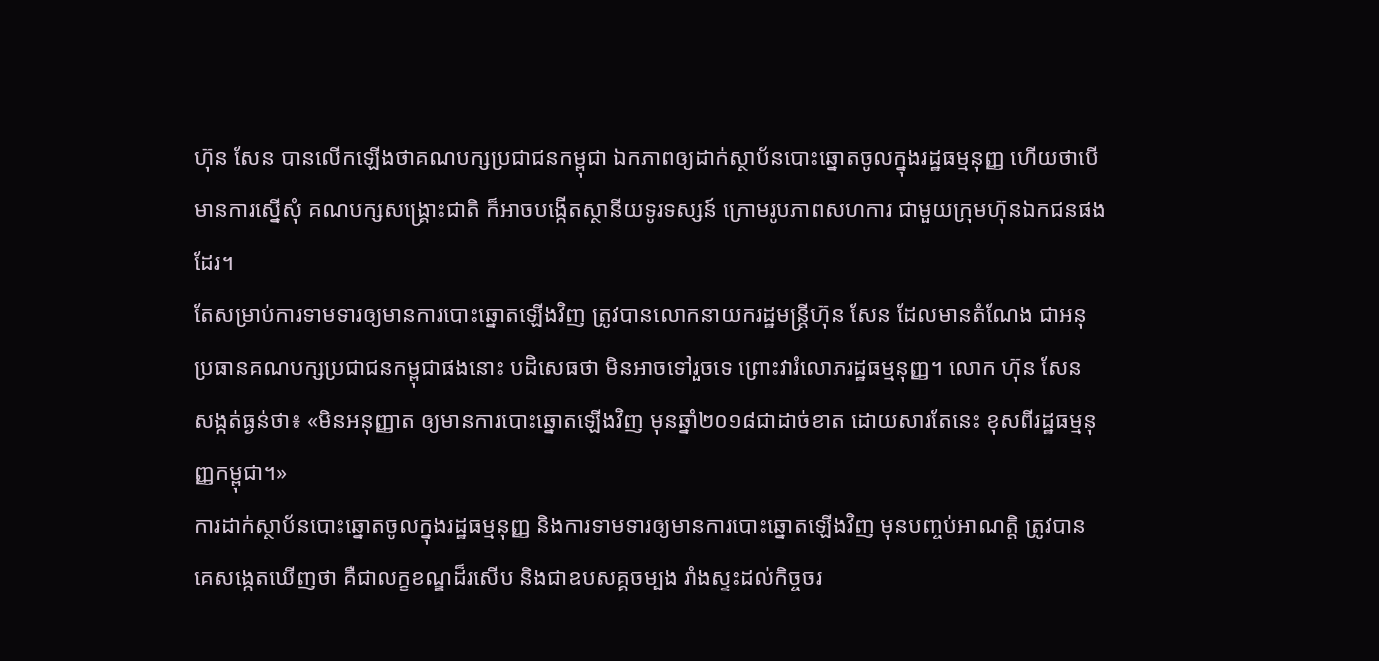ហ៊ុន សែន បានលើកឡើងថាគណបក្សប្រជាជនកម្ពុជា ឯកភាពឲ្យដាក់ស្ថាប័នបោះឆ្នោតចូលក្នុងរដ្ឋធម្មនុញ្ញ ហើយថាបើមានការស្នើសុំ គណបក្សសង្រ្គោះជាតិ ក៏អាចបង្កើតស្ថានីយទូរទស្សន៍ ក្រោមរូបភាពសហការ ជាមួយក្រុមហ៊ុនឯកជនផងដែរ។
តែសម្រាប់ការទាមទារឲ្យមានការបោះឆ្នោតឡើងវិញ ត្រូវបានលោកនាយករដ្ឋមន្រ្តីហ៊ុន សែន ដែលមានតំណែង ជាអនុប្រធានគណបក្សប្រជាជនកម្ពុជាផងនោះ បដិសេធថា មិនអាចទៅរួចទេ ព្រោះវារំលោភរដ្ឋធម្មនុញ្ញ។ លោក ហ៊ុន សែន សង្កត់ធ្ងន់ថា៖ «មិនអនុញ្ញាត ឲ្យមានការបោះឆ្នោតឡើងវិញ មុនឆ្នាំ២០១៨ជាដាច់ខាត ដោយសារតែនេះ ខុសពីរដ្ឋធម្មនុញ្ញកម្ពុជា។»
ការដាក់ស្ថាប័នបោះឆ្នោតចូលក្នុងរដ្ឋធម្មនុញ្ញ និងការទាមទារឲ្យមានការបោះឆ្នោតឡើងវិញ មុនបញ្ចប់អាណត្តិ ត្រូវបានគេសង្កេតឃើញថា គឺជាលក្ខខណ្ឌដ៏រសើប និងជាឧបសគ្គចម្បង រាំងស្ទះដល់កិច្ចចរ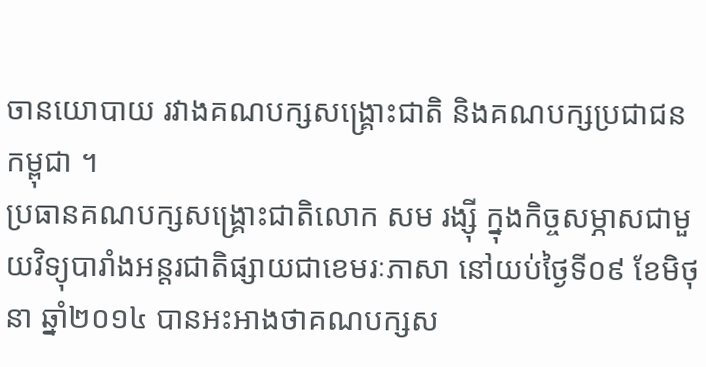ចានយោបាយ រវាងគណបក្សសង្រ្គោះជាតិ និងគណបក្សប្រជាជនកម្ពុជា ។
ប្រធានគណបក្សសង្រ្គោះជាតិលោក សម រង្ស៊ី ក្នុងកិច្ចសម្ភាសជាមួយវិទ្យុបារាំងអន្តរជាតិផ្សាយជាខេមរៈភាសា នៅយប់ថ្ងៃទី០៩ ខែមិថុនា ឆ្នាំ២០១៤ បានអះអាងថាគណបក្សស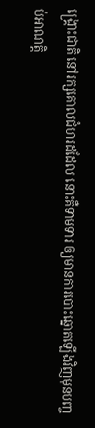ង្រ្គោះជាតិ នៅរក្សគោលជំហរដដែល នោះគឺទាមទារ ឲ្យមានការបោះឆ្នោតឡើងវិញមុនបញ្ចប់អាណត្តិ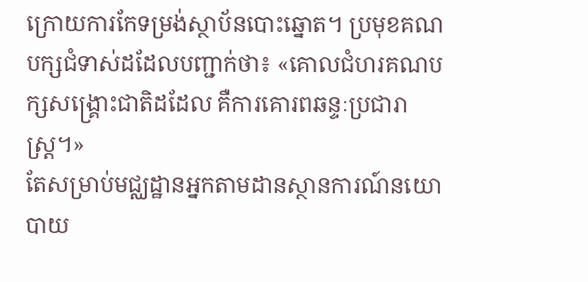ក្រោយការកែទម្រង់ស្ថាប័នបោះឆ្នោត។ ប្រមុខគណបក្សជំទាស់ដដែលបញ្ជាក់ថា៖ «គោលជំហរគណបក្សសង្រ្គោះជាតិដដែល គឺការគោរពឆន្ទៈប្រជារាស្រ្ត។»
តែសម្រាប់មជ្ឈដ្ឋានអ្នកតាមដានស្ថានការណ៍នយោបាយ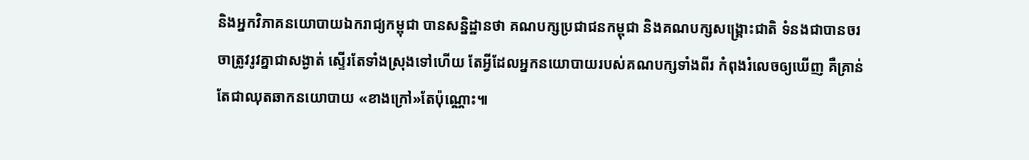និងអ្នកវិភាគនយោបាយឯករាជ្យកម្ពុជា បានសន្និដ្ឋានថា គណបក្សប្រជាជនកម្ពុជា និងគណបក្សសង្រ្គោះជាតិ ទំនងជាបានចរចាត្រូវរូវគ្នាជាសង្ងាត់ ស្ទើរតែទាំងស្រុងទៅហើយ តែអ្វីដែលអ្នកនយោបាយរបស់គណបក្សទាំងពីរ កំពុងរំលេចឲ្យឃើញ គឺគ្រាន់តែជាឈុតឆាកនយោបាយ «ខាងក្រៅ»តែប៉ុណ្ណោះ៕